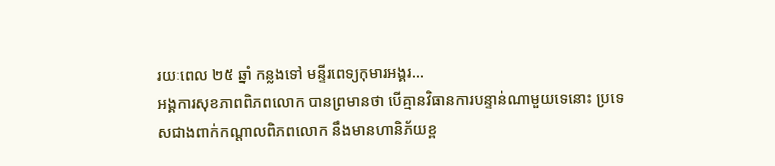រយៈពេល ២៥ ឆ្នាំ កន្លងទៅ មន្ទីរពេទ្យកុមារអង្គរ...
អង្គការសុខភាពពិភពលោក បានព្រមានថា បើគ្មានវិធានការបន្ទាន់ណាមួយទេនោះ ប្រទេសជាងពាក់កណ្តាលពិភពលោក នឹងមានហានិភ័យខ្ព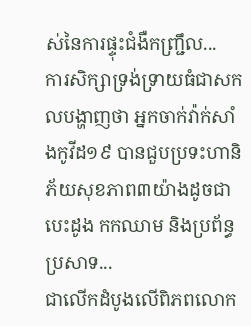ស់នៃការផ្ទុះជំងឺកញ្ជ្រឹល...
ការសិក្សាទ្រង់ទ្រាយធំជាសកលបង្ហាញថា អ្នកចាក់វ៉ាក់សាំងកូវីដ១៩ បានជួបប្រទះហានិភ័យសុខភាព៣យ៉ាងដូចជា បេះដូង កកឈាម និងប្រព័ន្ធប្រសាទ...
ជាលើកដំបូងលើពិភពលោក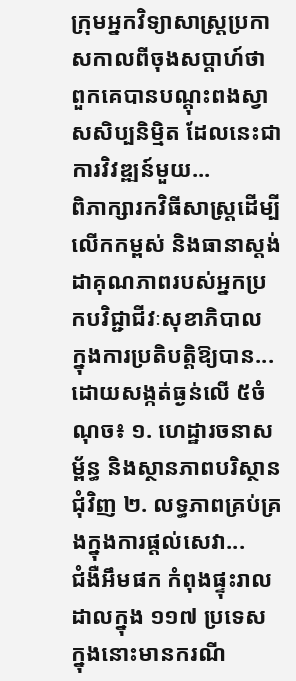ក្រុមអ្នកវិទ្យាសាស្ត្រប្រកាសកាលពីចុងសប្តាហ៍ថា ពួកគេបានបណ្តុះពងស្វាសសិប្បនិម្មិត ដែលនេះជាការវិវឌ្ឍន៍មួយ...
ពិភាក្សារកវិធីសាស្រ្តដើម្បីលើកកម្ពស់ និងធានាស្តង់ដាគុណភាពរបស់អ្នកប្រកបវិជ្ជាជីវៈសុខាភិបាល ក្នុងការប្រតិបត្តិឱ្យបាន...
ដោយសង្កត់ធ្ងន់លើ ៥ចំណុច៖ ១. ហេដ្ឋារចនាសម្ព័ន្ធ និងស្ថានភាពបរិស្ថានជុំវិញ ២. លទ្ធភាពគ្រប់គ្រងក្នុងការផ្តល់សេវា...
ជំងឺអឹមផក កំពុងផ្ទុះរាលដាលក្នុង ១១៧ ប្រទេស ក្នុងនោះមានករណី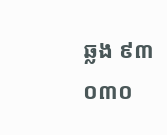ឆ្លង ៩៣ ០៣០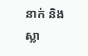នាក់ និងស្លា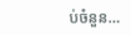ប់ចំនួន...